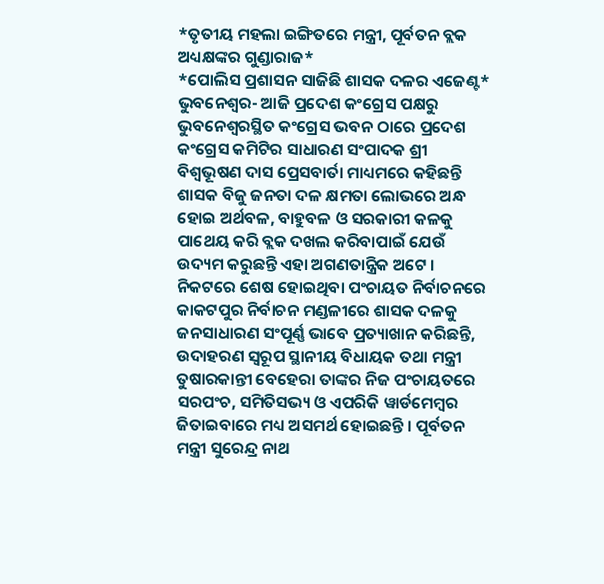*ତୃତୀୟ ମହଲା ଇଙ୍ଗିତରେ ମନ୍ତ୍ରୀ, ପୂର୍ବତନ ବ୍ଲକ ଅଧ୍ୟକ୍ଷଙ୍କର ଗୁଣ୍ଡାରାଜ*
*ପୋଲିସ ପ୍ରଶାସନ ସାଜିଛି ଶାସକ ଦଳର ଏଜେଣ୍ଟ*
ଭୁବନେଶ୍ୱର- ଆଜି ପ୍ରଦେଶ କଂଗ୍ରେସ ପକ୍ଷରୁ ଭୁବନେଶ୍ୱରସ୍ଥିତ କଂଗ୍ରେସ ଭବନ ଠାରେ ପ୍ରଦେଶ କଂଗ୍ରେସ କମିଟିର ସାଧାରଣ ସଂପାଦକ ଶ୍ରୀ ବିଶ୍ୱଭୂଷଣ ଦାସ ପ୍ରେସବାର୍ତା ମାଧ୍ୟମରେ କହିଛନ୍ତି ଶାସକ ବିଜୁ ଜନତା ଦଳ କ୍ଷମତା ଲୋଭରେ ଅନ୍ଧ ହୋଇ ଅର୍ଥବଳ, ବାହୁବଳ ଓ ସରକାରୀ କଳକୁ ପାଥେୟ କରି ବ୍ଲକ ଦଖଲ କରିବାପାଇଁ ଯେଉଁ ଉଦ୍ୟମ କରୁଛନ୍ତି ଏହା ଅଗଣତାନ୍ତ୍ରିକ ଅଟେ । ନିକଟରେ ଶେଷ ହୋଇଥିବା ପଂଚାୟତ ନିର୍ବାଚନରେ କାକଟପୁର ନିର୍ବାଚନ ମଣ୍ଡଳୀରେ ଶାସକ ଦଳକୁ ଜନସାଧାରଣ ସଂପୂର୍ଣ୍ଣ ଭାବେ ପ୍ରତ୍ୟାଖାନ କରିଛନ୍ତି, ଉଦାହରଣ ସ୍ୱରୂପ ସ୍ଥାନୀୟ ବିଧାୟକ ତଥା ମନ୍ତ୍ରୀ ତୁଷାରକାନ୍ତୀ ବେହେରା ତାଙ୍କର ନିଜ ପଂଚାୟତରେ ସରପଂଚ, ସମିତିସଭ୍ୟ ଓ ଏପରିକି ୱାର୍ଡମେମ୍ବର ଜିତାଇବାରେ ମଧ୍ୟ ଅସମର୍ଥ ହୋଇଛନ୍ତି । ପୂର୍ବତନ ମନ୍ତ୍ରୀ ସୁରେନ୍ଦ୍ର ନାଥ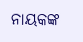ନାୟକଙ୍କ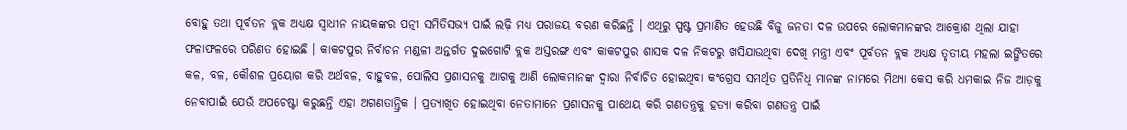ବୋହୁ ତଥା ପୂର୍ବତନ ବ୍ଲକ ଅଧ୍ୟକ୍ଷ ସ୍ୱାଧୀନ ନାୟକଙ୍କର ପତ୍ନୀ ସମିତିସଭ୍ୟ ପାଇଁ ଲଢ଼ି ମଧ୍ୟ ପରାଜୟ ବରଣ କରିଛନ୍ତି । ଏଥିରୁ ସ୍ପଷ୍ଟ ପ୍ରମାଣିତ ହେଉଛି ବିଜୁ ଜନତା ଦଳ ଉପରେ ଲୋକମାନଙ୍କର ଆକ୍ରୋଶ ଥିଲା ଯାହା ଫଳାଫଳରେ ପରିଣତ ହୋଇଛି । କାକଟପୁର ନିର୍ବାଚନ ମଣ୍ଡଳୀ ଅନ୍ତର୍ଗତ ଦୁଇଗୋଟି ବ୍ଲକ ଅସ୍ତରଙ୍ଗ ଏବଂ କାକଟପୁର ଶାସକ ଦଳ ନିକଟରୁ ଖସିଯାଉଥିବା ଦେଖି ମନ୍ତ୍ରୀ ଏବଂ ପୂର୍ବତନ ବ୍ଲକ ଅଧ୍ୟକ୍ଷ ତୃତୀୟ ମହଲା ଇଙ୍ଗିତରେ କଳ, ବଳ, କୌଶଳ ପ୍ରୟୋଗ କରି ଅର୍ଥବଳ, ବାହୁବଳ, ପୋଲିସ ପ୍ରଶାସନକୁ ଆଗକୁ ଆଣି ଲୋକମାନଙ୍କ ଦ୍ୱାରା ନିର୍ବାଚିତ ହୋଇଥିବା କଂଗ୍ରେସ ସମର୍ଥିତ ପ୍ରତିନିଧି ମାନଙ୍କ ନାମରେ ମିଥ୍ୟା କେସ କରି ଧମକାଇ ନିଜ ଆଡ଼କୁ ନେବାପାଇଁ ଯେଉଁ ଅପଚେଷ୍ଟା କରୁଛନ୍ତି ଏହା ଅଗଣତାନ୍ତ୍ରିକ । ପ୍ରତ୍ୟାଖିତ ହୋଇଥିବା ନେତାମାନେ ପ୍ରଶାସନକୁ ପାଥେୟ କରି ଗଣତନ୍ତ୍ରକୁ ହତ୍ୟା କରିବା ଗଣତନ୍ତ୍ର ପାଇଁ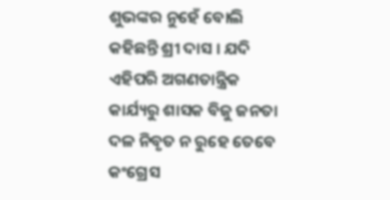ଶୁଭଙ୍କର ନୁହେଁ ବୋଲି କହିଛନ୍ତି ଶ୍ରୀ ଦାସ । ଯଦି ଏହିପରି ଅଗଣତାନ୍ତ୍ରିକ କାର୍ଯ୍ୟରୁ ଶାସକ ବିଜୁ ଜନତା ଦଳ ନିବୃତ ନ ରୁହେ ତେବେ କଂଗ୍ରେସ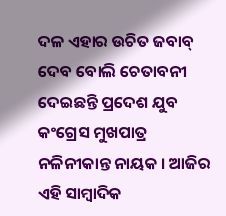ଦଳ ଏହାର ଉଚିତ ଜବାବ୍ ଦେବ ବୋଲି ଚେତାବନୀ ଦେଇଛନ୍ତି ପ୍ରଦେଶ ଯୁବ କଂଗ୍ରେସ ମୁଖପାତ୍ର ନଳିନୀକାନ୍ତ ନାୟକ । ଆଜିର ଏହି ସାମ୍ବାଦିକ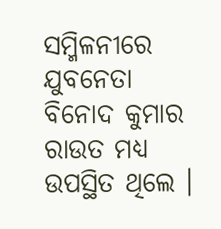ସମ୍ମିଳନୀରେ ଯୁବନେତା ବିନୋଦ କୁମାର ରାଉତ ମଧ୍ୟ ଉପସ୍ଥିତ ଥିଲେ ।